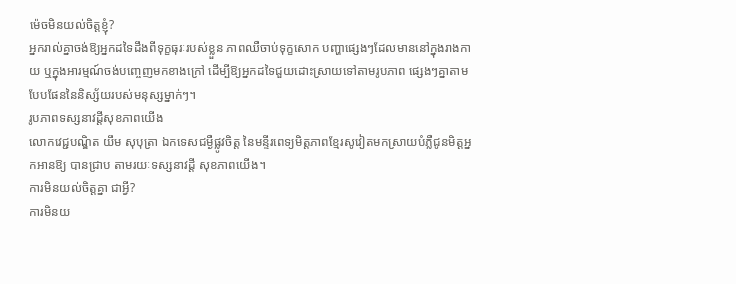ម៉េចមិនយល់ចិត្ដខ្ញុំ?
អ្នករាល់គ្នាចង់ឱ្យអ្នកដទៃដឹងពីទុក្ខធុរៈរបស់ខ្លួន ភាពឈឺចាប់ទុក្ខសោក បញ្ហាផ្សេងៗដែលមាននៅក្នុងរាងកាយ ឬក្នុងអារម្មណ៍ចង់បញ្ចេញមកខាងក្រៅ ដើម្បីឱ្យអ្នកដទៃជួយដោះស្រាយទៅតាមរូបភាព ផ្សេងៗគ្នាតាមបែបផែននៃនិស្ស័យរបស់មនុស្សម្នាក់ៗ។
រូបភាពទស្សនាវដ្ដីសុខភាពយើង
លោកវេជ្ជបណ្ឌិត យឹម សុបុត្រា ឯកទេសជម្ងឺផ្លូវចិត្ដ នៃមន្ទីរពេទ្យមិត្ដភាពខ្មែរសូវៀតមកស្រាយបំភ្លឺជូនមិត្ដអ្នកអានឱ្យ បានជ្រាប តាមរយៈទស្សនាវដ្ដី សុខភាពយើង។
ការមិនយល់ចិត្ដគ្នា ជាអ្វី?
ការមិនយ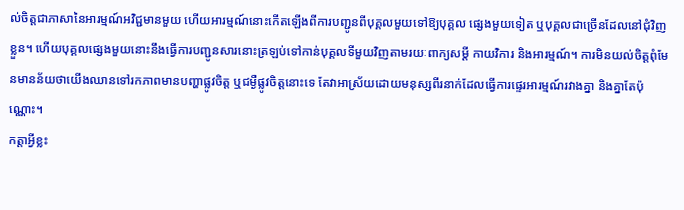ល់ចិត្ដជាភាសានៃអារម្មណ៍អវិជ្ជមានមួយ ហើយអារម្មណ៍នោះកើតឡើងពីការបញ្ជូនពីបុគ្គលមួយទៅឱ្យបុគ្គល ផ្សេងមួយទៀត ឬបុគ្គលជាច្រើនដែលនៅជុំវិញខ្លួន។ ហើយបុគ្គលផ្សេងមួយនោះនឹងធ្វើការបញ្ជូនសារនោះត្រឡប់ទៅកាន់បុគ្គលទីមួយវិញតាមរយៈពាក្យសម្ដី កាយវិការ និងអារម្មណ៍។ ការមិនយល់ចិត្ដពុំមែនមានន័យថាយើងឈានទៅរកភាពមានបញ្ហាផ្លូវចិត្ដ ឬជម្ងឺផ្លូវចិត្ដនោះទេ តែវាអាស្រ័យដោយមនុស្សពីរនាក់ដែលធ្វើការផ្ទេរអារម្មណ៍រវាងគ្នា និងគ្នាតែប៉ុណ្ណោះ។
កត្ដាអ្វីខ្លះ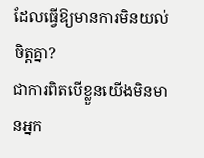ដែលធ្វើឱ្យមានការមិនយល់ចិត្ដគ្នា?
ជាការពិតបើខ្លួនយើងមិនមានអ្នក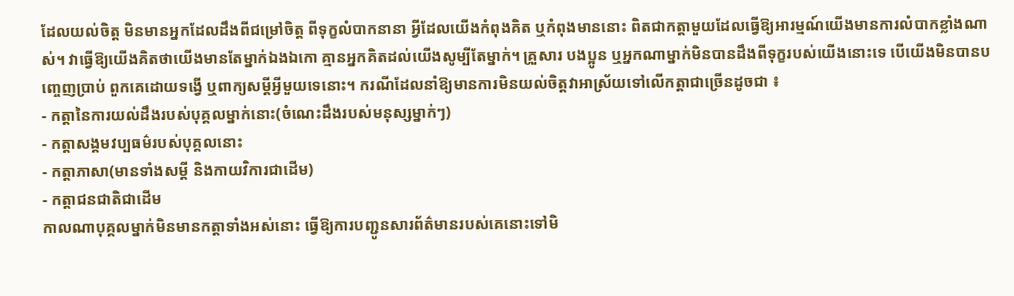ដែលយល់ចិត្ដ មិនមានអ្នកដែលដឹងពីជម្រៅចិត្ដ ពីទុក្ខលំបាកនានា អ្វីដែលយើងកំពុងគិត ឬកំពុងមាននោះ ពិតជាកត្ដាមួយដែលធ្វើឱ្យអារម្មណ៍យើងមានការលំបាកខ្លាំងណាស់។ វាធ្វើឱ្យយើងគិតថាយើងមានតែម្នាក់ឯងឯកោ គ្មានអ្នកគិតដល់យើងសូម្បីតែម្នាក់។ គ្រួសារ បងប្អូន ឬអ្នកណាម្នាក់មិនបានដឹងពីទុក្ខរបស់យើងនោះទេ បើយើងមិនបានបញ្ចេញប្រាប់ ពួកគេដោយទង្វើ ឬពាក្យសម្ដីអ្វីមួយទេនោះ។ ករណីដែលនាំឱ្យមានការមិនយល់ចិត្ដវាអាស្រ័យទៅលើកត្ដាជាច្រើនដូចជា ៖
- កត្ដានៃការយល់ដឹងរបស់បុគ្គលម្នាក់នោះ(ចំណេះដឹងរបស់មនុស្សម្នាក់ៗ)
- កត្ដាសង្គមវប្បធម៌របស់បុគ្គលនោះ
- កត្ដាភាសា(មានទាំងសម្ដី និងកាយវិការជាដើម)
- កត្ដាជនជាតិជាដើម
កាលណាបុគ្គលម្នាក់មិនមានកត្ដាទាំងអស់នោះ ធ្វើឱ្យការបញ្ជូនសារព័ត៌មានរបស់គេនោះទៅមិ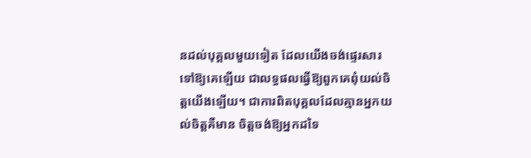នដល់បុគ្គលមួយទៀត ដែលយើងចង់ផ្ទេរសារទៅឱ្យគេឡើយ ជាលទ្ធផលធ្វើឱ្យពួកគេពុំយល់ចិត្ដយើងឡើយ។ ជាការពិតបុគ្គលដែលគ្មានអ្នកយល់ចិត្ដគឺមាន ចិត្ដចង់ឱ្យអ្នកដទៃ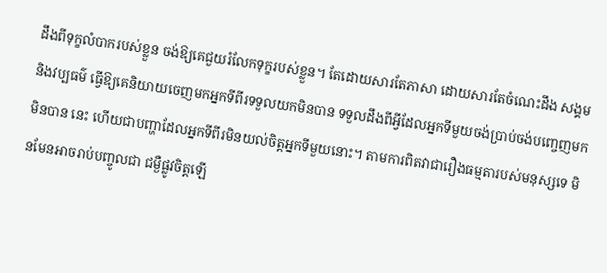ដឹងពីទុក្ខលំបាករបស់ខ្លួន ចង់ឱ្យគេជួយរំលែកទុក្ខរបស់ខ្លួន។ តែដោយសារតែភាសា ដោយសារតែចំណេះដឹង សង្គម និងវប្បធម៌ ធ្វើឱ្យគេនិយាយចេញមកអ្នកទីពីរទទួលយកមិនបាន ទទួលដឹងពីអ្វីដែលអ្នកទីមួយចង់ប្រាប់ចង់បញ្ចេញមកមិនបាន នេះ ហើយជាបញ្ហាដែលអ្នកទីពីរមិនយល់ចិត្ដអ្នកទីមួយនោះ។ តាមការពិតវាជារឿងធម្មតារបស់មនុស្សទេ មិនមែនអាចរាប់បញ្ចូលជា ជម្ងឺផ្លូវចិត្ដឡើ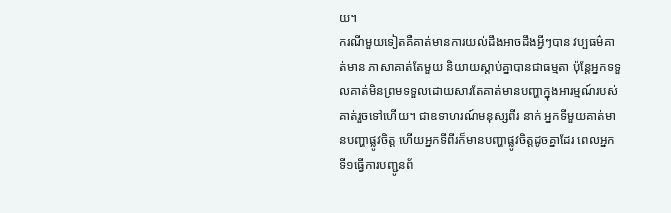យ។
ករណីមួយទៀតគឺគាត់មានការយល់ដឹងអាចដឹងអ្វីៗបាន វប្បធម៌គាត់មាន ភាសាគាត់តែមួយ និយាយស្ដាប់គ្នាបានជាធម្មតា ប៉ុន្ដែអ្នកទទួលគាត់មិនព្រមទទួលដោយសារតែគាត់មានបញ្ហាក្នុងអារម្មណ៍របស់គាត់រួចទៅហើយ។ ជាឧទាហរណ៍មនុស្សពីរ នាក់ អ្នកទីមួយគាត់មានបញ្ហាផ្លូវចិត្ដ ហើយអ្នកទីពីរក៏មានបញ្ហាផ្លូវចិត្ដដូចគ្នាដែរ ពេលអ្នកទី១ធ្វើការបញ្ជូនព័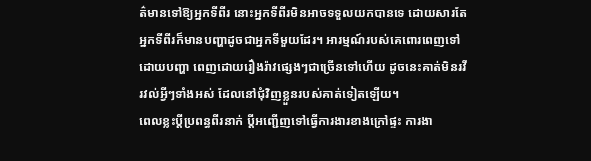ត៌មានទៅឱ្យអ្នកទីពីរ នោះអ្នកទីពីរមិនអាចទទួលយកបានទេ ដោយសារតែអ្នកទីពីរក៏មានបញ្ហាដូចជាអ្នកទីមួយដែរ។ អារម្មណ៍របស់គេពោរពេញទៅដោយបញ្ហា ពេញដោយរឿងរ៉ាវផ្សេងៗជាច្រើនទៅហើយ ដូចនេះគាត់មិនរវីរវល់អ្វីៗទាំងអស់ ដែលនៅជុំវិញខ្លួនរបស់គាត់ទៀតឡើយ។
ពេលខ្លះប្ដីប្រពន្ធពីរនាក់ ប្ដីអញ្ជើញទៅធ្វើការងារខាងក្រៅផ្ទះ ការងា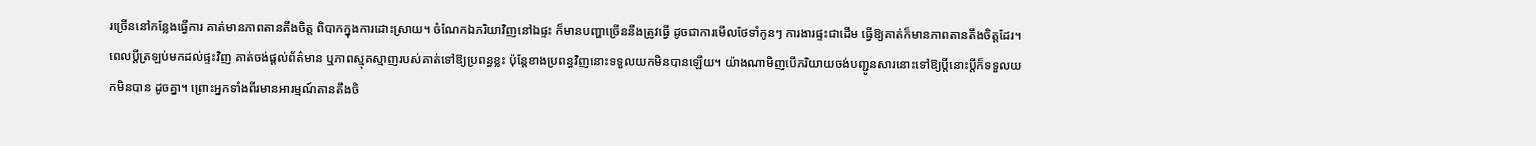រច្រើននៅកន្លែងធ្វើការ គាត់មានភាពតានតឹងចិត្ដ ពិបាកក្នុងការដោះស្រាយ។ ចំណែកឯភរិយាវិញនៅឯផ្ទះ ក៏មានបញ្ហាច្រើននឹងត្រូវធ្វើ ដូចជាការមើលថែទាំកូនៗ ការងារផ្ទះជាដើម ធ្វើឱ្យគាត់ក៏មានភាពតានតឹងចិត្ដដែរ។ ពេលប្ដីត្រឡប់មកដល់ផ្ទះវិញ គាត់ចង់ផ្ដល់ព័ត៌មាន ឬភាពស្មុគស្មាញរបស់គាត់ទៅឱ្យប្រពន្ធខ្លះ ប៉ុន្ដែខាងប្រពន្ធវិញនោះទទួលយកមិនបានឡើយ។ យ៉ាងណាមិញបើភរិយាយចង់បញ្ជូនសារនោះទៅឱ្យប្ដីនោះប្ដីក៏ទទួលយកមិនបាន ដូចគ្នា។ ព្រោះអ្នកទាំងពីរមានអារម្មណ៍តានតឹងចិ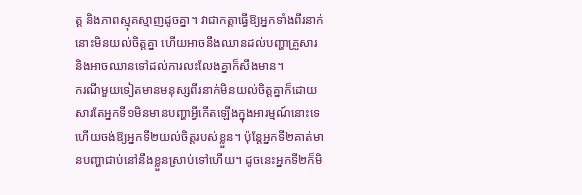ត្ដ និងភាពស្មុគស្មាញដូចគ្នា។ វាជាកត្ដាធ្វើឱ្យអ្នកទាំងពីរនាក់នោះមិនយល់ចិត្ដគ្នា ហើយអាចនឹងឈានដល់បញ្ហាគ្រួសារ និងអាចឈានទៅដល់ការលះលែងគ្នាក៏សឹងមាន។
ករណីមួយទៀតមានមនុស្សពីរនាក់មិនយល់ចិត្ដគ្នាក៏ដោយសារតែអ្នកទី១មិនមានបញ្ហាអ្វីកើតឡើងក្នុងអារម្មណ៍នោះទេ ហើយចង់ឱ្យអ្នកទី២យល់ចិត្ដរបស់ខ្លួន។ ប៉ុន្ដែអ្នកទី២គាត់មានបញ្ហាជាប់នៅនឹងខ្លួនស្រាប់ទៅហើយ។ ដូចនេះអ្នកទី២ក៏មិ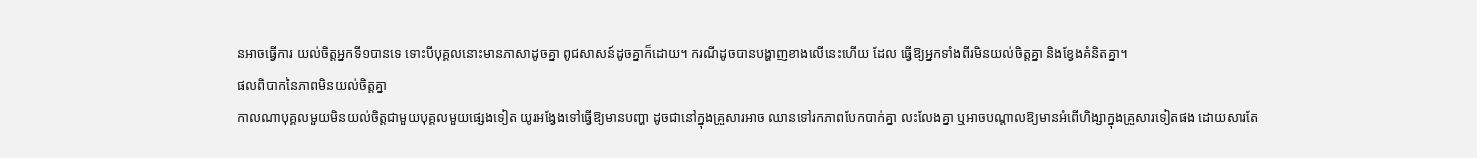នអាចធ្វើការ យល់ចិត្ដអ្នកទី១បានទេ ទោះបីបុគ្គលនោះមានភាសាដូចគ្នា ពូជសាសន៍ដូចគ្នាក៏ដោយ។ ករណីដូចបានបង្ហាញខាងលើនេះហើយ ដែល ធ្វើឱ្យអ្នកទាំងពីរមិនយល់ចិត្ដគ្នា និងខ្វែងគំនិតគ្នា។
ផលពិបាកនៃភាពមិនយល់ចិត្ដគ្នា
កាលណាបុគ្គលមួយមិនយល់ចិត្ដជាមួយបុគ្គលមួយផ្សេងទៀត យូរអង្វែងទៅធ្វើឱ្យមានបញ្ហា ដូចជានៅក្នុងគ្រួសារអាច ឈានទៅរកភាពបែកបាក់គ្នា លះលែងគ្នា ឬអាចបណ្ដាលឱ្យមានអំពើហិង្សាក្នុងគ្រួសារទៀតផង ដោយសារតែ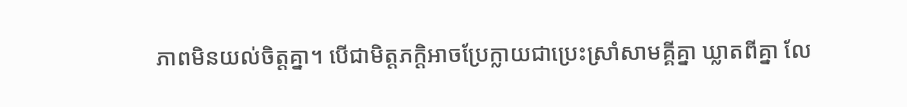ភាពមិនយល់ចិត្ដគ្នា។ បើជាមិត្ដភក្ដិអាចប្រែក្លាយជាប្រេះស្រាំសាមគ្គីគ្នា ឃ្លាតពីគ្នា លែ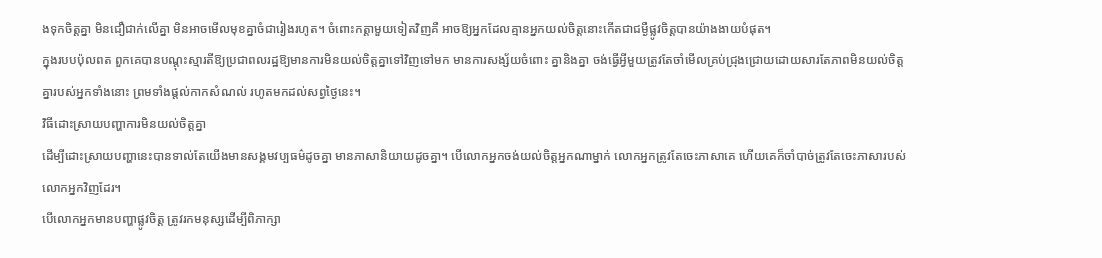ងទុកចិត្ដគ្នា មិនជឿជាក់លើគ្នា មិនអាចមើលមុខគ្នាចំជារៀងរហូត។ ចំពោះកត្ដាមួយទៀតវិញគឺ អាចឱ្យអ្នកដែលគ្មានអ្នកយល់ចិត្ដនោះកើតជាជម្ងឺផ្លូវចិត្ដបានយ៉ាងងាយបំផុត។
ក្នុងរបបប៉ុលពត ពួកគេបានបណ្ដុះស្មារតីឱ្យប្រជាពលរដ្ឋឱ្យមានការមិនយល់ចិត្ដគ្នាទៅវិញទៅមក មានការសង្ស័យចំពោះ គ្នានិងគ្នា ចង់ធ្វើអ្វីមួយត្រូវតែចាំមើលគ្រប់ជ្រុងជ្រោយដោយសារតែភាពមិនយល់ចិត្ដគ្នារបស់អ្នកទាំងនោះ ព្រមទាំងផ្ដល់កាកសំណល់ រហូតមកដល់សព្វថ្ងៃនេះ។
វិធីដោះស្រាយបញ្ហាការមិនយល់ចិត្ដគ្នា
ដើម្បីដោះស្រាយបញ្ហានេះបានទាល់តែយើងមានសង្គមវប្បធម៌ដូចគ្នា មានភាសានិយាយដូចគ្នា។ បើលោកអ្នកចង់យល់ចិត្ដអ្នកណាម្នាក់ លោកអ្នកត្រូវតែចេះភាសាគេ ហើយគេក៏ចាំបាច់ត្រូវតែចេះភាសារបស់លោកអ្នកវិញដែរ។
បើលោកអ្នកមានបញ្ហាផ្លូវចិត្ដ ត្រូវរកមនុស្សដើម្បីពិភាក្សា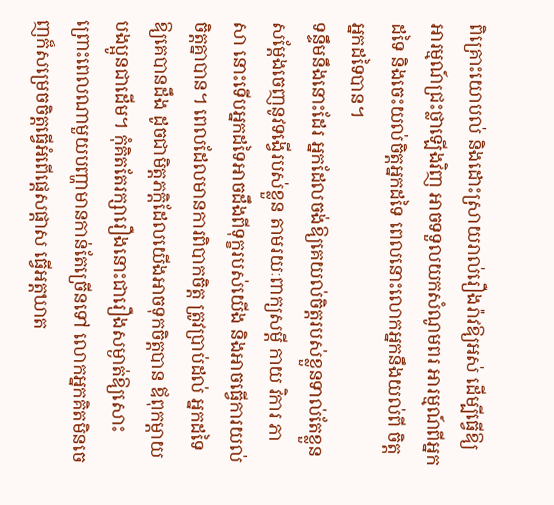ពិគ្រោះយោបល់ និងដោះស្រាយរាល់រឿងរ៉ាវឱ្យអស់ ដើម្បីធ្វើឱ្យអារម្មណ៍ជ្រះថ្លាឡើងវិញ អាចទទួលយកសំណូមពរ អារម្មណ៍ពីអ្នកដទៃ និងចេះយល់ចិត្ដអ្នកដទៃ ពេលនោះលោកអ្នកនឹងយល់ពី ចិត្ដអ្នកដទៃបាន។
ទន្ទឹមនឹងនោះដែរ អ្នកដែលចង់ឱ្យគេយល់ចិត្ដរបស់ខ្លួនទាល់តែខ្លួនសម្ដែងចេញនូវទង្វើរបស់ខ្លួន តាមរយៈពាក្យសម្ដី កាយ វិការ ភាសា នោះទើបអ្នកដទៃអាចដឹងពីទុក្ខរបស់យើង និងអាចធ្វើការយល់ចិត្ដគ្នាបាន។ ពេលដែលមានការពិបាកចិត្ដ ត្រូវប្រាប់ដល់ អ្នកដទៃឱ្យគេបានដឹង ដូចជាមិត្ដភក្ដិដែលយើងអាចទុកចិត្ដបាន ឪពុកម្ដាយ បងប្អូនជាដើម។ កុំគិតតែរក្សារឿងនោះជារឿងសម្ងាត់ឱ្យសោះ ព្រោះពេលណាមួយបញ្ហាមានកាន់តែច្រើនទៅ លោកអ្នកគិតមិនចេញក៏សម្រេចចិត្ដធ្វើអំពើផ្ដេសផ្ដាស ធ្វើអត្ដឃាត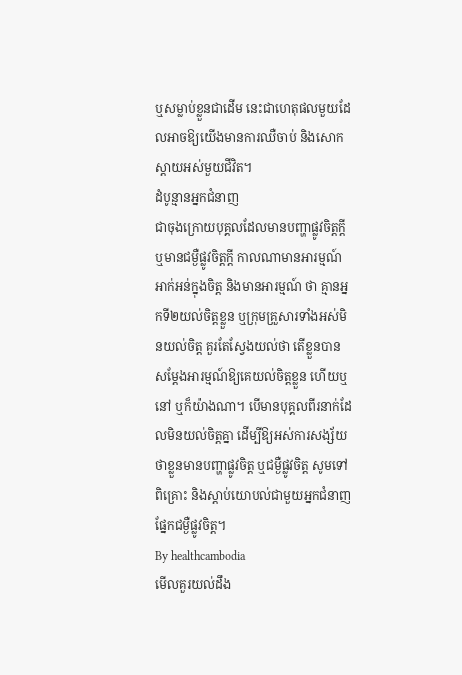ឬសម្លាប់ខ្លួនជាដើម នេះជាហេតុផលមួយដែលអាចឱ្យយើងមានការឈឺចាប់ និងសោកស្ដាយអស់មួយជីវិត។
ដំបូន្មានអ្នកជំនាញ
ជាចុងក្រោយបុគ្គលដែលមានបញ្ហាផ្លូវចិត្ដក្ដី ឬមានជម្ងឺផ្លូវចិត្ដក្ដី កាលណាមានអារម្មណ៍អាក់អន់ក្នុងចិត្ដ និងមានអារម្មណ៍ ថា គ្មានអ្នកទី២យល់ចិត្ដខ្លួន ឬក្រុមគ្រួសារទាំងអស់មិនយល់ចិត្ដ គួរតែស្វែងយល់ថា តើខ្លួនបានសម្ដែងអារម្មណ៍ឱ្យគេយល់ចិត្ដខ្លួន ហើយឬនៅ ឬក៏យ៉ាងណា។ បើមានបុគ្គលពីរនាក់ដែលមិនយល់ចិត្ដគ្នា ដើម្បីឱ្យអស់ការសង្ស័យថាខ្លួនមានបញ្ហាផ្លូវចិត្ដ ឬជម្ងឺផ្លូវចិត្ដ សូមទៅពិគ្រោះ និងស្ដាប់យោបល់ជាមួយអ្នកជំនាញផ្នែកជម្ងឺផ្លូវចិត្ត។
By healthcambodia
មើលគួរយល់ដឹង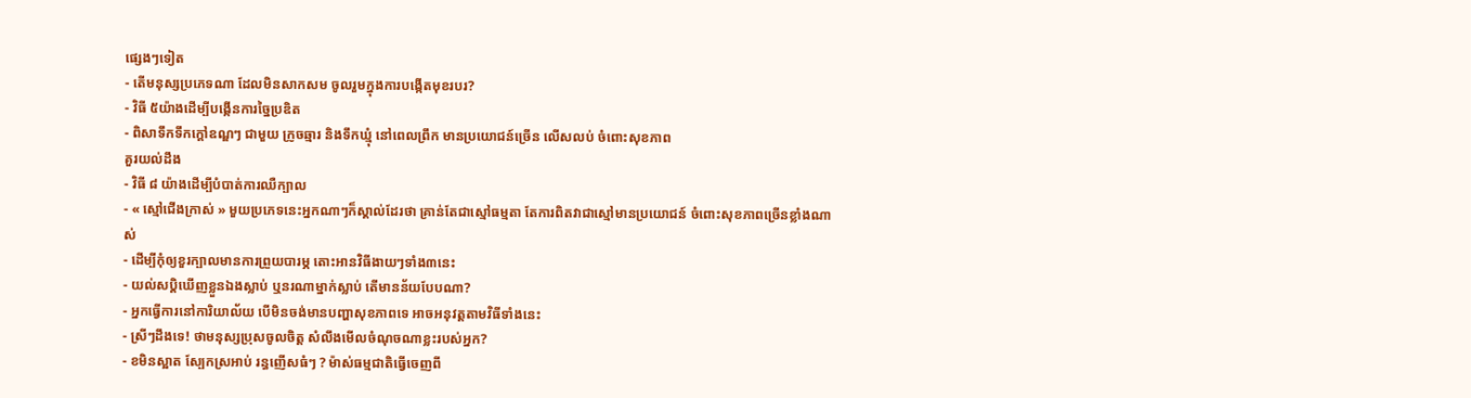ផ្សេងៗទៀត
- តើមនុស្សប្រភេទណា ដែលមិនសាកសម ចូលរួមក្នុងការបង្កើតមុខរបរ?
- វិធី ៥យ៉ាងដើម្បីបង្កើនការច្នៃប្រឌិត
- ពិសាទឹកទឹកក្តៅឧណ្ឌៗ ជាមួយ ក្រូចឆ្មារ និងទឹកឃ្មុំ នៅពេលព្រឹក មានប្រយោជន៍ច្រើន លើសលប់ ចំពោះសុខភាព
គួរយល់ដឹង
- វិធី ៨ យ៉ាងដើម្បីបំបាត់ការឈឺក្បាល
- « ស្មៅជើងក្រាស់ » មួយប្រភេទនេះអ្នកណាៗក៏ស្គាល់ដែរថា គ្រាន់តែជាស្មៅធម្មតា តែការពិតវាជាស្មៅមានប្រយោជន៍ ចំពោះសុខភាពច្រើនខ្លាំងណាស់
- ដើម្បីកុំឲ្យខួរក្បាលមានការព្រួយបារម្ភ តោះអានវិធីងាយៗទាំង៣នេះ
- យល់សប្តិឃើញខ្លួនឯងស្លាប់ ឬនរណាម្នាក់ស្លាប់ តើមានន័យបែបណា?
- អ្នកធ្វើការនៅការិយាល័យ បើមិនចង់មានបញ្ហាសុខភាពទេ អាចអនុវត្តតាមវិធីទាំងនេះ
- ស្រីៗដឹងទេ! ថាមនុស្សប្រុសចូលចិត្ត សំលឹងមើលចំណុចណាខ្លះរបស់អ្នក?
- ខមិនស្អាត ស្បែកស្រអាប់ រន្ធញើសធំៗ ? ម៉ាស់ធម្មជាតិធ្វើចេញពី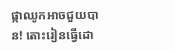ផ្កាឈូកអាចជួយបាន! តោះរៀនធ្វើដោ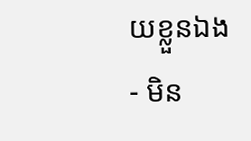យខ្លួនឯង
- មិន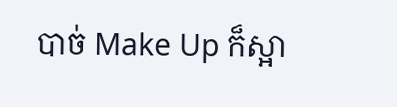បាច់ Make Up ក៏ស្អា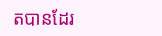តបានដែរ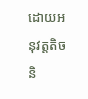ដោយអនុវត្តតិចនិ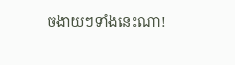ចងាយៗទាំងនេះណា!